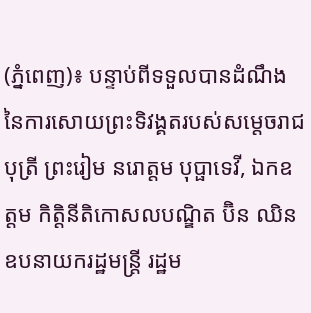(ភ្នំពេញ)៖ បន្ទាប់ពីទទួលបានដំណឹង នៃការសោយព្រះទិវង្គតរបស់សម្តេចរាជបុត្រី ព្រះរៀម នរោត្តម បុប្ផាទេវី, ឯកឧត្តម កិត្តិនីតិកោសលបណ្ឌិត ប៊ិន ឈិន ឧបនាយករដ្ឋមន្ត្រី រដ្ឋម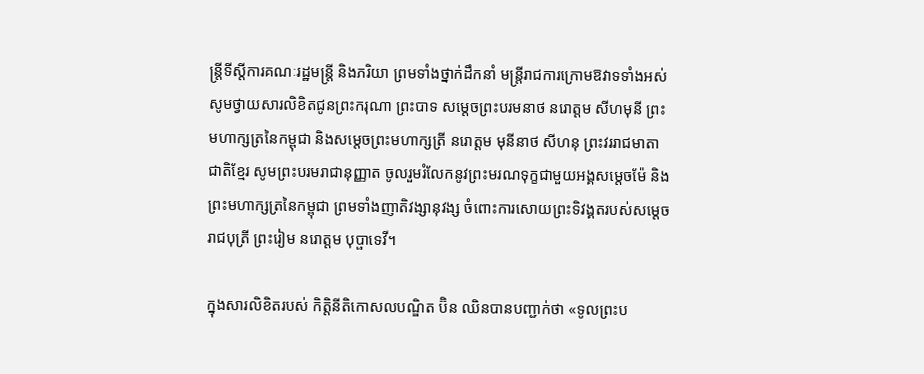ន្ត្រីទីស្តីការគណៈរដ្ឋមន្ត្រី និងភរិយា ព្រមទាំងថ្នាក់ដឹកនាំ មន្ត្រីរាជការក្រោមឱវាទទាំងអស់ សូមថ្វាយសារលិខិតជូនព្រះករុណា ព្រះបាទ សម្តេចព្រះបរមនាថ នរោត្តម សីហមុនី ព្រះមហាក្សត្រនៃកម្ពុជា និងសម្តេចព្រះមហាក្សត្រី នរោត្តម មុនីនាថ សីហនុ ព្រះវររាជមាតាជាតិខ្មែរ សូមព្រះបរមរាជានុញ្ញាត ចូលរួមរំលែកនូវព្រះមរណទុក្ខជាមួយអង្គសម្តេចម៉ែ និងព្រះមហាក្សត្រនៃកម្ពុជា ព្រមទាំងញាតិវង្សានុវង្ស ចំពោះការសោយព្រះទិវង្គតរបស់សម្តេចរាជបុត្រី ព្រះរៀម នរោត្តម បុប្ផាទេវី។

ក្នុងសារលិខិតរបស់ កិត្តិនីតិកោសលបណ្ឌិត ប៊ិន ឈិនបានបញ្ជាក់ថា «ទូលព្រះប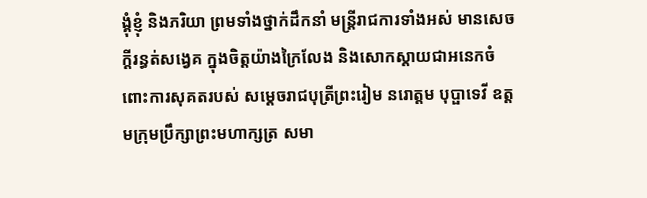ង្គុំខ្ញុំ និងភរិយា ព្រមទាំងថ្នាក់ដឹកនាំ មន្ត្រីរាជការទាំងអស់ មានសេចក្ដីរន្ធត់សង្វេគ ក្នុងចិត្តយ៉ាងក្រៃលែង និងសោកស្តាយជាអនេកចំពោះការសុគតរបស់ សម្ដេចរាជបុត្រីព្រះរៀម នរោត្តម បុប្ផាទេវី ឧត្តមក្រុមប្រឹក្សាព្រះមហាក្សត្រ សមា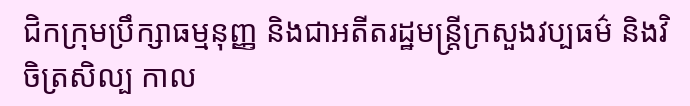ជិកក្រុមប្រឹក្សាធម្មនុញ្ញ និងជាអតីតរដ្ឋមន្ត្រីក្រសួងវប្បធម៌ និងវិចិត្រសិល្ប កាល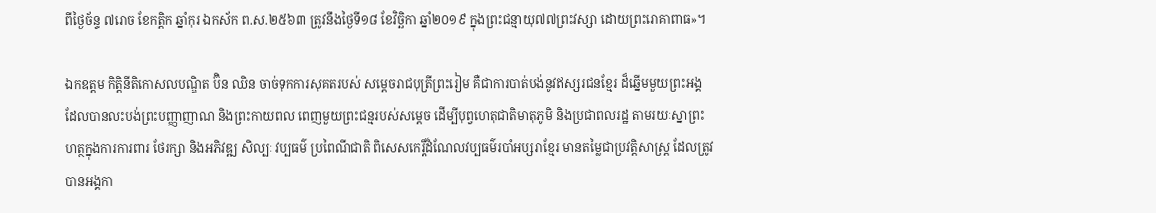ពីថ្ងៃច័ន្ទ ៧រោច ខែកត្តិក ឆ្នាំកុរ ឯកស័ក ព.ស.២៥៦៣ ត្រូវនឹងថ្ងៃទី១៨ ខែវិច្ឆិកា ឆ្នាំ២០១៩ ក្នុងព្រះជន្មាយុ៧៧ព្រះវស្សា ដោយព្រះរោគាពាធ»។

ឯកឧត្តម កិត្តិនីតិកោសលបណ្ឌិត ប៊ិន ឈិន ចាច់ទុកការសុគតរបស់ សម្តេចរាជបុត្រីព្រះរៀម គឺជាការបាត់បង់នូវឥស្សរជនខ្មែរ ដ៏ឆ្នើមមួយព្រះអង្គ ដែលបានលះបង់ព្រះបញ្ញាញាណ និងព្រះកាយពល ពេញមួយព្រះជន្មរបស់សម្តេច ដើម្បីបុព្វហេតុជាតិមាតុភូមិ និងប្រជាពលរដ្ឋ តាមរយៈស្នាព្រះហត្ថក្នុងការការពារ ថែរក្សា និងអភិវឌ្ឍ សិល្បៈ វប្បធម៌ ប្រពៃណីជាតិ ពិសេសកេរ្តិ៍ដំណែលវប្បធម៌របាំអប្សរាខ្មែរ មានតម្លៃជាប្រវត្តិសាស្ត្រ ដែលត្រូវបានអង្គកា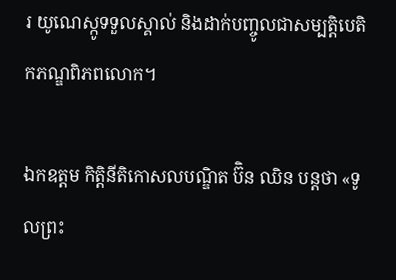រ យូណេស្កូទទួលស្គាល់ និងដាក់បញ្ចូលជាសម្បត្តិបេតិកភណ្ឌពិភពលោក។

ឯកឧត្តម កិត្តិនីតិកោសលបណ្ឌិត ប៊ិន ឈិន បន្តថា «ទូលព្រះ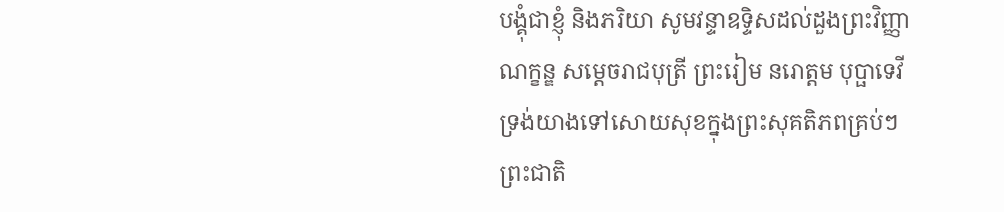បង្គុំជាខ្ញុំ និងភរិយា សូមវន្ទាឧទ្ទិសដល់ដួងព្រះវិញ្ញាណក្ខន្ឌ សម្តេចរាជបុត្រី ព្រះរៀម នរោត្តម បុប្ផាទេវី ទ្រង់យាងទៅសោយសុខក្នុងព្រះសុគតិភពគ្រប់ៗព្រះជាតិ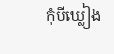កុំបីឃ្លៀង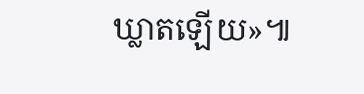ឃ្លាតឡើយ»៕